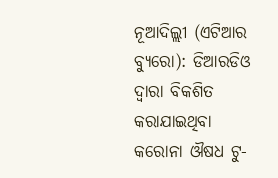ନୂଆଦିଲ୍ଲୀ (ଏଟିଆର ବ୍ୟୁରୋ): ଡିଆରଡିଓ ଦ୍ୱାରା ବିକଶିତ କରାଯାଇଥିବା କରୋନା ଔଷଧ ଟୁ-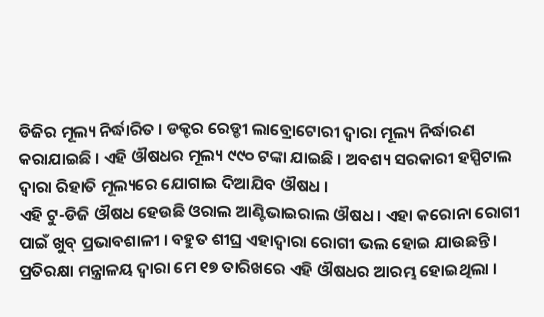ଡିଜିର ମୂଲ୍ୟ ନିର୍ଦ୍ଧାରିତ । ଡକ୍ଟର ରେଡ୍ଡୀ ଲାବ୍ରୋଟୋରୀ ଦ୍ୱାରା ମୂଲ୍ୟ ନିର୍ଦ୍ଧାରଣ କରାଯାଇଛି । ଏହି ଔଷଧର ମୂଲ୍ୟ ୯୯୦ ଟଙ୍କା ଯାଇଛି । ଅବଶ୍ୟ ସରକାରୀ ହସ୍ପିଟାଲ ଦ୍ୱାରା ରିହାତି ମୂଲ୍ୟରେ ଯୋଗାଇ ଦିଆଯିବ ଔଷଧ ।
ଏହି ଟୁ-ଡିଜି ଔଷଧ ହେଉଛି ଓରାଲ ଆଣ୍ଟିଭାଇରାଲ ଔଷଧ । ଏହା କରୋନା ରୋଗୀ ପାଇଁ ଖୁବ୍ ପ୍ରଭାବଶାଳୀ । ବହୁତ ଶୀଘ୍ର ଏହାଦ୍ୱାରା ରୋଗୀ ଭଲ ହୋଇ ଯାଉଛନ୍ତି । ପ୍ରତିରକ୍ଷା ମନ୍ତ୍ରାଳୟ ଦ୍ୱାରା ମେ ୧୭ ତାରିଖରେ ଏହି ଔଷଧର ଆରମ୍ଭ ହୋଇଥିଲା ।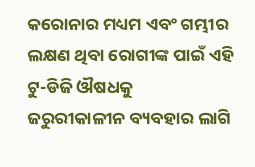କରୋନାର ମଧ୍ୟମ ଏବଂ ଗମ୍ଭୀର ଲକ୍ଷଣ ଥିବା ରୋଗୀଙ୍କ ପାଇଁ ଏହି ଟୁ-ଡିଜି ଔଷଧକୁ ଜରୁରୀକାଳୀନ ବ୍ୟବହାର ଲାଗି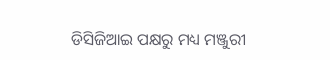ଡିସିଜିଆଇ ପକ୍ଷରୁ ମଧ୍ୟ ମଞ୍ଜୁରୀ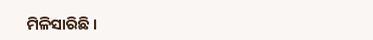ମିଳିସାରିଛି ।